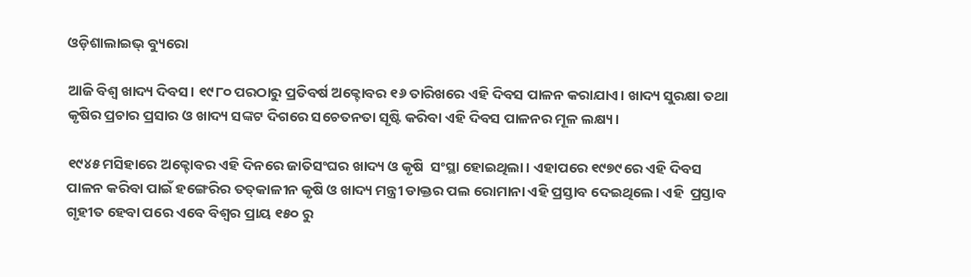ଓଡ଼ିଶାଲାଇଭ୍ ବ୍ୟୁରୋ

ଆଜି ବିଶ୍ୱ ଖାଦ୍ୟ ଦିବସ। ୧୯୮୦ ପରଠାରୁ ପ୍ରତିବର୍ଷ ଅକ୍ଟୋବର ୧୬ ତାରିଖରେ ଏହି ଦିବସ ପାଳନ କରାଯାଏ। ଖାଦ୍ୟ ସୁରକ୍ଷା ତଥା କୃଷିର ପ୍ରଚାର ପ୍ରସାର ଓ ଖାଦ୍ୟ ସଙ୍କଟ ଦିଗରେ ସଚେତନତା ସୃଷ୍ଟି କରିବା ଏହି ଦିବସ ପାଳନର ମୂଳ ଲକ୍ଷ୍ୟ।

୧୯୪୫ ମସିହାରେ ଅକ୍ଟୋବର ଏହି ଦିନରେ ଜାତିସଂଘର ଖାଦ୍ୟ ଓ କୃଷି  ସଂସ୍ଥା ହୋଇଥିଲା। ଏହାପରେ ୧୯୭୯ରେ ଏହି ଦିବସ ପାଳନ କରିବା ପାଇଁ ହଙ୍ଗେରିର ତତ୍‌କାଳୀନ କୃଷି ଓ ଖାଦ୍ୟ ମନ୍ତ୍ରୀ ଡାକ୍ତର ପଲ ରୋମାନା ଏହି ପ୍ରସ୍ତାବ ଦେଇଥିଲେ। ଏହି  ପ୍ରସ୍ତାବ ଗୃହୀତ ହେବା ପରେ ଏବେ ବିଶ୍ୱର ପ୍ରାୟ ୧୫୦ ରୁ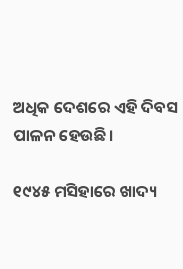ଅଧିକ ଦେଶରେ ଏହି ଦିବସ ପାଳନ ହେଉଛି।

୧୯୪୫ ମସିହାରେ ଖାଦ୍ୟ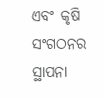ଏବଂ କୃଷି ସଂଗଠନର ସ୍ଥାପନା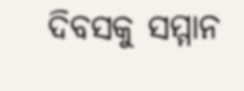ଦିବସକୁ ସମ୍ମାନ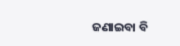ଜଣାଇବା ବି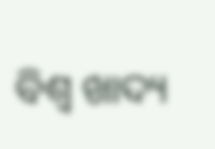ବିଶ୍ୱ ଖାଦ୍ୟ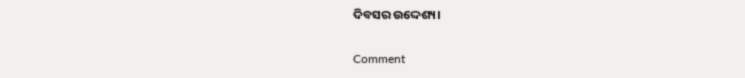ଦିବସର ଉଦ୍ଦେଶ୍ୟ।

Comment